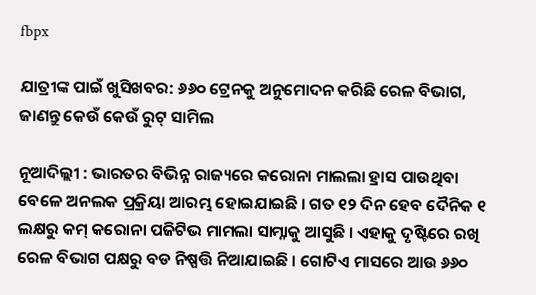fbpx

ଯାତ୍ରୀଙ୍କ ପାଇଁ ଖୁସିଖବର: ୬୬୦ ଟ୍ରେନକୁ ଅନୁମୋଦନ କରିଛି ରେଳ ବିଭାଗ, ଜାଣନ୍ତୁ କେଉଁ କେଉଁ ରୁଟ୍ ସାମିଲ

ନୂଆଦିଲ୍ଲୀ : ଭାରତର ବିଭିନ୍ନ ରାଜ୍ୟରେ କରୋନା ମାଲଲା ହ୍ରାସ ପାଉଥିବା ବେଳେ ଅନଲକ ପ୍ରକ୍ରିୟା ଆରମ୍ଭ ହୋଇଯାଇଛି । ଗତ ୧୨ ଦିନ ହେବ ଦୈନିକ ୧ ଲକ୍ଷରୁ କମ୍ କରୋନା ପଜିଟିଭ ମାମଲା ସାମ୍ନାକୁ ଆସୁଛି । ଏହାକୁ ଦୃଷ୍ଟିରେ ରଖି ରେଳ ବିଭାଗ ପକ୍ଷରୁ ବଡ ନିଷ୍ପତ୍ତି ନିଆଯାଇଛି । ଗୋଟିଏ ମାସରେ ଆଉ ୬୬୦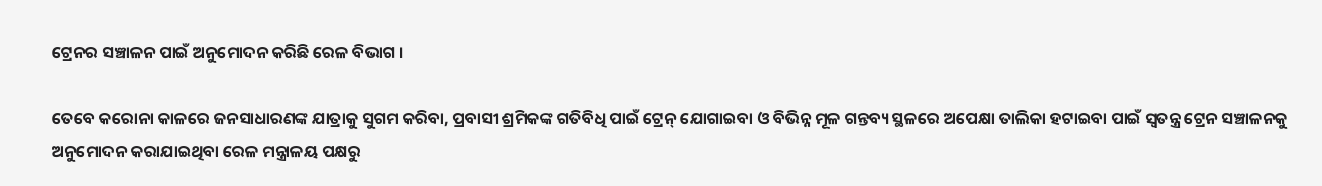ଟ୍ରେନର ସଞ୍ଚାଳନ ପାଇଁ ଅନୁମୋଦନ କରିଛି ରେଳ ବିଭାଗ ।

ତେବେ କରୋନା କାଳରେ ଜନସାଧାରଣଙ୍କ ଯାତ୍ରାକୁ ସୁଗମ କରିବା, ପ୍ରବାସୀ ଶ୍ରମିକଙ୍କ ଗତିବିଧି ପାଇଁ ଟ୍ରେନ୍ ଯୋଗାଇବା ଓ ବିଭିନ୍ନ ମୂଳ ଗନ୍ତବ୍ୟ ସ୍ଥଳରେ ଅପେକ୍ଷା ତାଲିକା ହଟାଇବା ପାଇଁ ସ୍ୱତନ୍ତ୍ର ଟ୍ରେନ ସଞ୍ଚାଳନକୁ ଅନୁମୋଦନ କରାଯାଇଥିବା ରେଳ ମନ୍ତ୍ରାଳୟ ପକ୍ଷରୁ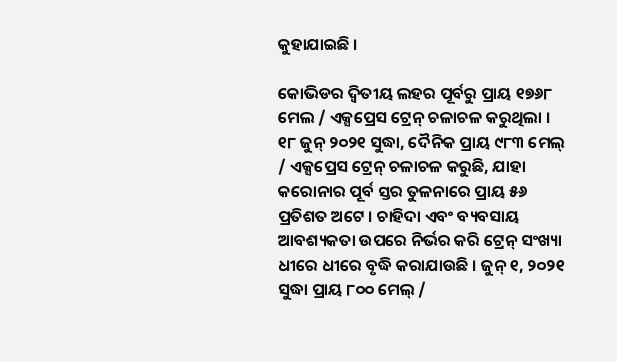କୁହାଯାଇଛି ।

କୋଭିଡର ଦ୍ୱିତୀୟ ଲହର ପୂର୍ବରୁ ପ୍ରାୟ ୧୭୬୮ ମେଲ / ଏକ୍ସପ୍ରେସ ଟ୍ରେନ୍ ଚଳାଚଳ କରୁଥିଲା । ୧୮ ଜୁନ୍ ୨୦୨୧ ସୁଦ୍ଧା, ଦୈନିକ ପ୍ରାୟ ୯୮୩ ମେଲ୍ / ଏକ୍ସପ୍ରେସ ଟ୍ରେନ୍ ଚଳାଚଳ କରୁଛି, ଯାହା କରୋନାର ପୂର୍ବ ସ୍ତର ତୁଳନାରେ ପ୍ରାୟ ୫୬ ପ୍ରତିଶତ ଅଟେ । ଚାହିଦା ଏବଂ ବ୍ୟବସାୟ ଆବଶ୍ୟକତା ଉପରେ ନିର୍ଭର କରି ଟ୍ରେନ୍ ସଂଖ୍ୟା ଧୀରେ ଧୀରେ ବୃଦ୍ଧି କରାଯାଉଛି । ଜୁନ୍ ୧, ୨୦୨୧ ସୁଦ୍ଧା ପ୍ରାୟ ୮୦୦ ମେଲ୍ /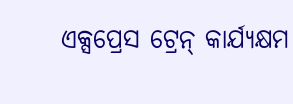ଏକ୍ସପ୍ରେସ ଟ୍ରେନ୍ କାର୍ଯ୍ୟକ୍ଷମ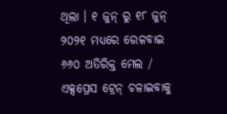ଥିଲା । ୧ ଜୁନ୍ ରୁ ୧୮ ଜୁନ୍ ୨୦୨୧ ମଧ୍ୟରେ ରେଳବାଇ ୬୬୦ ଅତିରିକ୍ତ ମେଲ / ଏକ୍ସପ୍ରେସ ଟ୍ରେନ୍ ଚଳାଇବାକୁ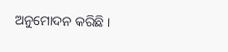ଅନୁମୋଦନ କରିଛି ।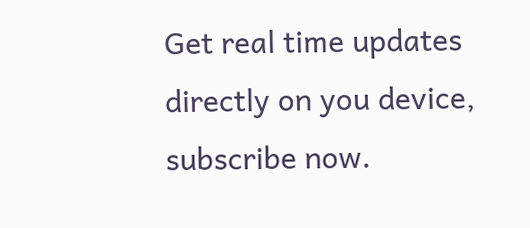Get real time updates directly on you device, subscribe now.